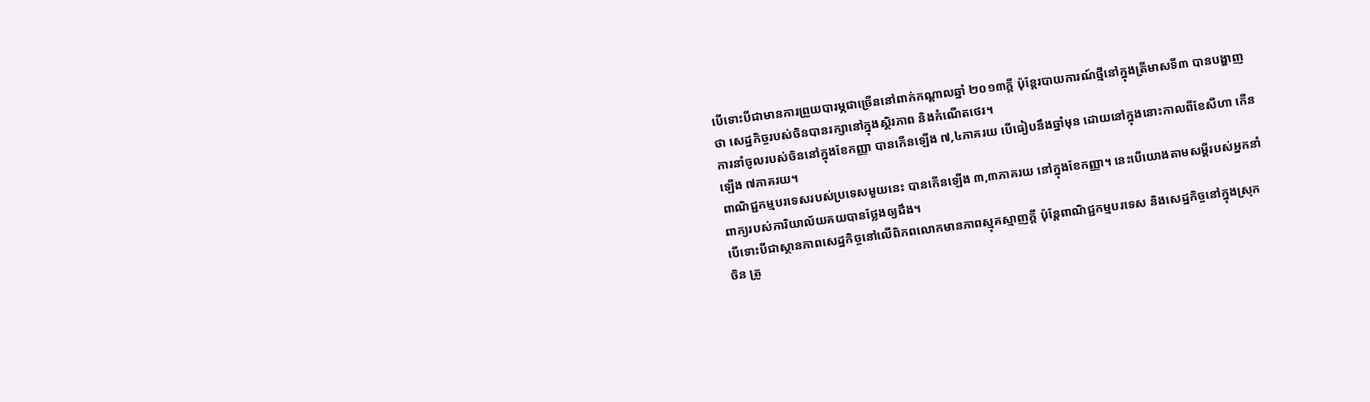បើទោះបីជាមានការព្រួយបារម្ភជាច្រើននៅពាក់កណ្ដាលឆ្នាំ ២០១៣ក្ដី ប៉ុន្តែរបាយការណ៍ថ្មីនៅក្នុងត្រីមាសទី៣ បានបង្ហាញថា សេដ្ឋកិច្ចរបស់ចិនបានរក្សានៅក្នុងស្ថិរភាព និងកំណើតថេរ។
ការនាំចូលរបស់ចិននៅក្នុងខែកញ្ញា បានកើនឡើង ៧,៤ភាគរយ បើធៀបនឹងឆ្នាំមុន ដោយនៅក្នុងនោះកាលពីខែសីហា កើនឡើង ៧ភាគរយ។
ពាណិជ្ជកម្មបរទេសរបស់ប្រទេសមួយនេះ បានកើនឡើង ៣,៣ភាគរយ នៅក្នុងខែកញ្ញា។ នេះបើយោងតាមសម្ដីរបស់អ្នកនាំពាក្យរបស់ការិយាល័យគយបានថ្លែងឲ្យដឹង។
បើទោះបីជាស្ថានភាពសេដ្ឋកិច្ចនៅលើពិភពលោកមានភាពស្មុគស្មាញក្ដី ប៉ុន្តែពាណិជ្ជកម្មបរទេស និងសេដ្ឋកិច្ចនៅក្នុងស្រុកចិន ត្រូ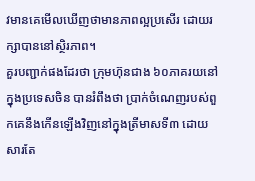វមានគេមើលឃើញថាមានភាពល្អប្រសើរ ដោយរក្សាបាននៅស្ថិរភាព។
គួរបញ្ជាក់ផងដែរថា ក្រុមហ៊ុនជាង ៦០ភាគរយនៅក្នុងប្រទេសចិន បានរំពឹងថា ប្រាក់ចំណេញរបស់ពួកគេនឹងកើនឡើងវិញនៅក្នុងត្រីមាសទី៣ ដោយសារតែ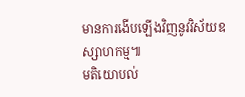មានការងើបឡើងវិញនូវវិស័យឧស្សាហកម្ម៕
មតិយោបល់